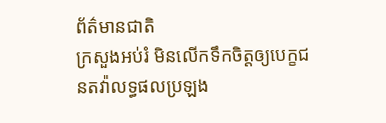ព័ត៌មានជាតិ
ក្រសួងអប់រំ មិនលើកទឹកចិត្តឲ្យបេក្ខជនតវ៉ាលទ្ធផលប្រឡង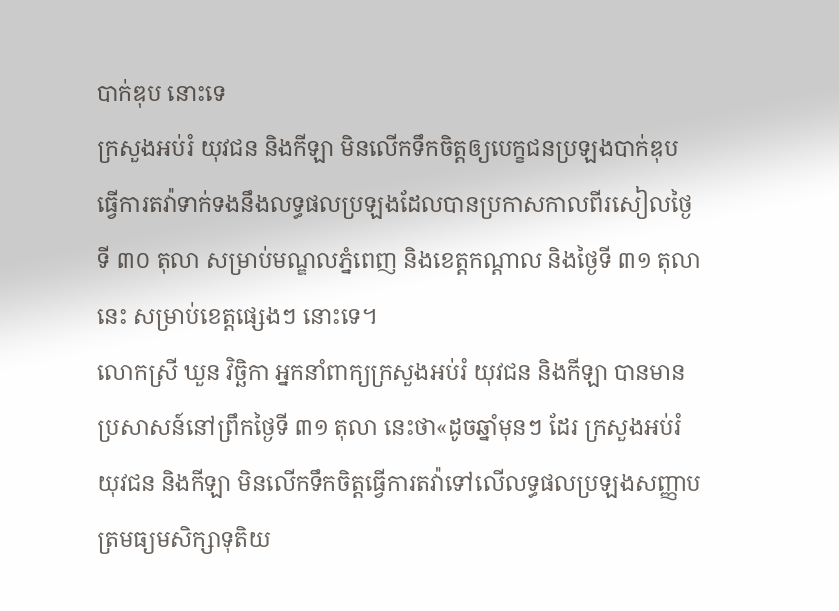បាក់ឌុប នោះទេ
ក្រសួងអប់រំ យុវជន និងកីឡា មិនលើកទឹកចិត្តឲ្យបេក្ខជនប្រឡងបាក់ឌុប ធ្វើការតវ៉ាទាក់ទងនឹងលទ្ធផលប្រឡងដែលបានប្រកាសកាលពីរសៀលថ្ងៃទី ៣០ តុលា សម្រាប់មណ្ឌលភ្នំពេញ និងខេត្តកណ្តាល និងថ្ងៃទី ៣១ តុលានេះ សម្រាប់ខេត្តផ្សេងៗ នោះទេ។
លោកស្រី ឃួន វិច្ឆិកា អ្នកនាំពាក្យក្រសួងអប់រំ យុវជន និងកីឡា បានមានប្រសាសន៍នៅព្រឹកថ្ងៃទី ៣១ តុលា នេះថា«ដូចឆ្នាំមុនៗ ដែរ ក្រសួងអប់រំ យុវជន និងកីឡា មិនលើកទឹកចិត្តធ្វើការតវ៉ាទៅលើលទ្ធផលប្រឡងសញ្ញាបត្រមធ្យមសិក្សាទុតិយ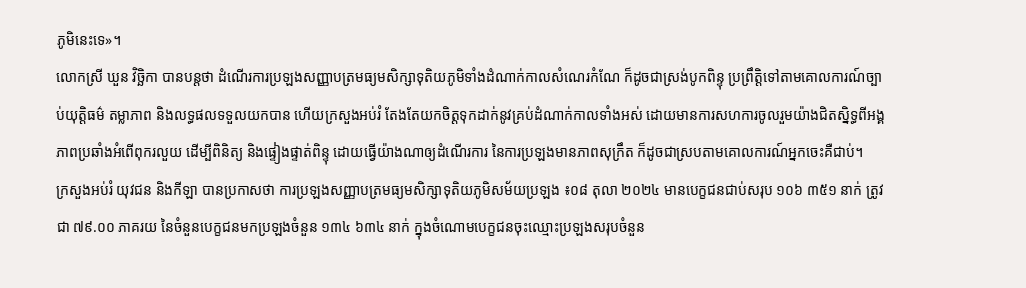ភូមិនេះទេ»។
លោកស្រី ឃួន វិច្ឆិកា បានបន្តថា ដំណើរការប្រឡងសញ្ញាបត្រមធ្យមសិក្សាទុតិយភូមិទាំងដំណាក់កាលសំណេរកំណែ ក៏ដូចជាស្រង់បូកពិន្ទុ ប្រព្រឹត្តិទៅតាមគោលការណ៍ច្បាប់យុត្តិធម៌ តម្លាភាព និងលទ្ធផលទទួលយកបាន ហើយក្រសួងអប់រំ តែងតែយកចិត្តទុកដាក់នូវគ្រប់ដំណាក់កាលទាំងអស់ ដោយមានការសហការចូលរួមយ៉ាងជិតស្និទ្ធពីអង្គភាពប្រឆាំងអំពើពុករលួយ ដើម្បីពិនិត្យ និងផ្ទៀងផ្ទាត់ពិន្ទុ ដោយធ្វើយ៉ាងណាឲ្យដំណើរការ នៃការប្រឡងមានភាពសុក្រឹត ក៏ដូចជាស្របតាមគោលការណ៍អ្នកចេះគឺជាប់។
ក្រសួងអប់រំ យុវជន និងកីឡា បានប្រកាសថា ការប្រឡងសញ្ញាបត្រមធ្យមសិក្សាទុតិយភូមិសម័យប្រឡង ៖០៨ តុលា ២០២៤ មានបេក្ខជនជាប់សរុប ១០៦ ៣៥១ នាក់ ត្រូវជា ៧៩.០០ ភាគរយ នៃចំនួនបេក្ខជនមកប្រឡងចំនួន ១៣៤ ៦៣៤ នាក់ ក្នុងចំណោមបេក្ខជនចុះឈ្មោះប្រឡងសរុបចំនួន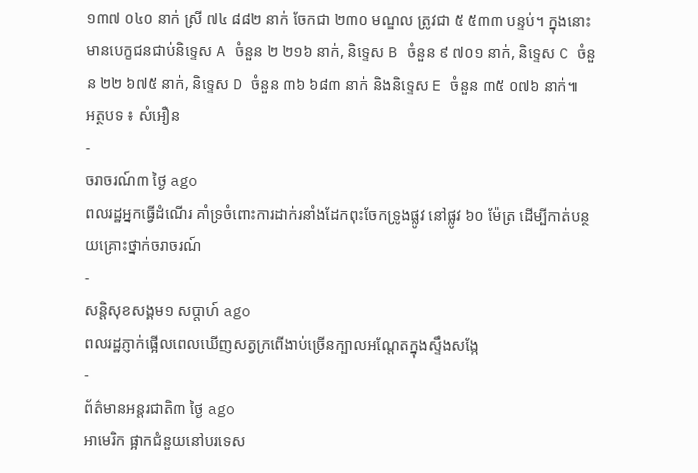១៣៧ ០៤០ នាក់ ស្រី ៧៤ ៨៨២ នាក់ ចែកជា ២៣០ មណ្ឌល ត្រូវជា ៥ ៥៣៣ បន្ទប់។ ក្នុងនោះមានបេក្ខជនជាប់និទ្ទេស A ចំនួន ២ ២១៦ នាក់, និទ្ទេស B ចំនួន ៩ ៧០១ នាក់, និទ្ទេស C ចំនួន ២២ ៦៧៥ នាក់, និទ្ទេស D ចំនួន ៣៦ ៦៨៣ នាក់ និងនិទ្ទេស E ចំនួន ៣៥ ០៧៦ នាក់៕
អត្ថបទ ៖ សំអឿន
-
ចរាចរណ៍៣ ថ្ងៃ ago
ពលរដ្ឋអ្នកធ្វើដំណើរ គាំទ្រចំពោះការដាក់រនាំងដែកពុះចែកទ្រូងផ្លូវ នៅផ្លូវ ៦០ ម៉ែត្រ ដើម្បីកាត់បន្ថយគ្រោះថ្នាក់ចរាចរណ៍
-
សន្តិសុខសង្គម១ សប្តាហ៍ ago
ពលរដ្ឋភ្ញាក់ផ្អើលពេលឃើញសត្វក្រពើងាប់ច្រើនក្បាលអណ្ដែតក្នុងស្ទឹងសង្កែ
-
ព័ត៌មានអន្ដរជាតិ៣ ថ្ងៃ ago
អាមេរិក ផ្អាកជំនួយនៅបរទេស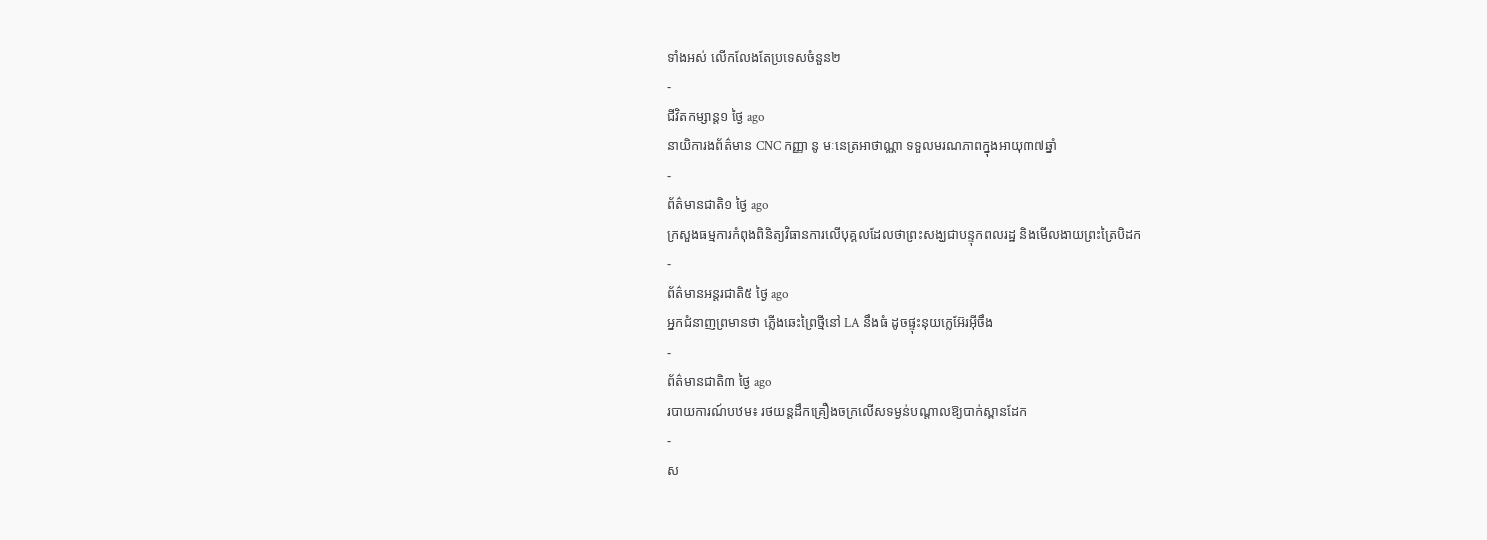ទាំងអស់ លើកលែងតែប្រទេសចំនួន២
-
ជីវិតកម្សាន្ដ១ ថ្ងៃ ago
នាយិការងព័ត៌មាន CNC កញ្ញា នូ មៈនេត្រអាថាណ្ណា ទទួលមរណភាពក្នុងអាយុ៣៧ឆ្នាំ
-
ព័ត៌មានជាតិ១ ថ្ងៃ ago
ក្រសួងធម្មការកំពុងពិនិត្យវិធានការលើបុគ្គលដែលថាព្រះសង្ឃជាបន្ទុកពលរដ្ឋ និងមើលងាយព្រះត្រៃបិដក
-
ព័ត៌មានអន្ដរជាតិ៥ ថ្ងៃ ago
អ្នកជំនាញព្រមានថា ភ្លើងឆេះព្រៃថ្មីនៅ LA នឹងធំ ដូចផ្ទុះនុយក្លេអ៊ែរអ៊ីចឹង
-
ព័ត៌មានជាតិ៣ ថ្ងៃ ago
របាយការណ៍បឋម៖ រថយន្តដឹកគ្រឿងចក្រលើសទម្ងន់បណ្តាលឱ្យបាក់ស្ពានដែក
-
ស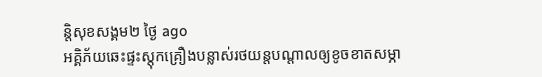ន្តិសុខសង្គម២ ថ្ងៃ ago
អគ្គិភ័យឆេះផ្ទះស្តុកគ្រឿងបន្លាស់រថយន្តបណ្ដាលឲ្យខូចខាតសម្ភា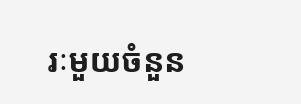រៈមួយចំនួន